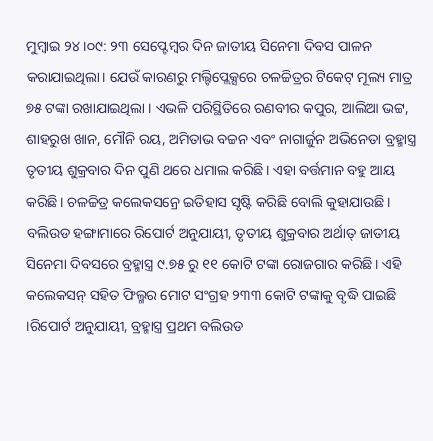ମୁମ୍ଵାଇ ୨୪।୦୯: ୨୩ ସେପ୍ଟେମ୍ବର ଦିନ ଜାତୀୟ ସିନେମା ଦିବସ ପାଳନ କରାଯାଇଥିଲା। ଯେଉଁ କାରଣରୁ ମଲ୍ଟିପ୍ଲେକ୍ସରେ ଚଳଚ୍ଚିତ୍ରର ଟିକେଟ୍ ମୂଲ୍ୟ ମାତ୍ର ୭୫ ଟଙ୍କା ରଖାଯାଇଥିଲା । ଏଭଳି ପରିସ୍ଥିତିରେ ରଣବୀର କପୁର, ଆଲିଆ ଭଟ୍ଟ, ଶାହରୁଖ ଖାନ, ମୌନି ରୟ, ଅମିତାଭ ବଚ୍ଚନ ଏବଂ ନାଗାର୍ଜୁନ ଅଭିନେତା ବ୍ରହ୍ମାସ୍ତ୍ର ତୃତୀୟ ଶୁକ୍ରବାର ଦିନ ପୁଣି ଥରେ ଧମାଲ କରିଛି। ଏହା ବର୍ତ୍ତମାନ ବହୁ ଆୟ କରିଛି। ଚଳଚ୍ଚିତ୍ର କଲେକସନ୍ରେ ଇତିହାସ ସୃଷ୍ଟି କରିଛି ବୋଲି କୁହାଯାଉଛି।
ବଲିଉଡ ହଙ୍ଗାମାରେ ରିପୋର୍ଟ ଅନୁଯାୟୀ, ତୃତୀୟ ଶୁକ୍ରବାର ଅର୍ଥାତ୍ ଜାତୀୟ ସିନେମା ଦିବସରେ ବ୍ରହ୍ମାସ୍ତ୍ର ୯.୭୫ ରୁ ୧୧ କୋଟି ଟଙ୍କା ରୋଜଗାର କରିଛି। ଏହି କଲେକସନ୍ ସହିତ ଫିଲ୍ମର ମୋଟ ସଂଗ୍ରହ ୨୩୩ କୋଟି ଟଙ୍କାକୁ ବୃଦ୍ଧି ପାଇଛି ।ରିପୋର୍ଟ ଅନୁଯାୟୀ, ବ୍ରହ୍ମାସ୍ତ୍ର ପ୍ରଥମ ବଲିଉଡ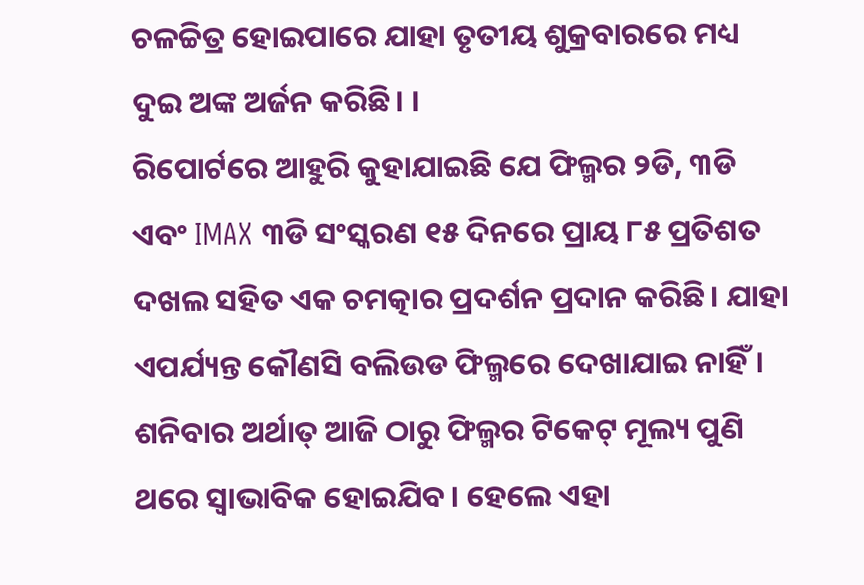ଚଳଚ୍ଚିତ୍ର ହୋଇପାରେ ଯାହା ତୃତୀୟ ଶୁକ୍ରବାରରେ ମଧ୍ୟ ଦୁଇ ଅଙ୍କ ଅର୍ଜନ କରିଛି। ।
ରିପୋର୍ଟରେ ଆହୁରି କୁହାଯାଇଛି ଯେ ଫିଲ୍ମର ୨ଡି, ୩ଡି ଏବଂ IMAX ୩ଡି ସଂସ୍କରଣ ୧୫ ଦିନରେ ପ୍ରାୟ ୮୫ ପ୍ରତିଶତ ଦଖଲ ସହିତ ଏକ ଚମତ୍କାର ପ୍ରଦର୍ଶନ ପ୍ରଦାନ କରିଛି। ଯାହା ଏପର୍ଯ୍ୟନ୍ତ କୌଣସି ବଲିଉଡ ଫିଲ୍ମରେ ଦେଖାଯାଇ ନାହିଁ। ଶନିବାର ଅର୍ଥାତ୍ ଆଜି ଠାରୁ ଫିଲ୍ମର ଟିକେଟ୍ ମୂଲ୍ୟ ପୁଣି ଥରେ ସ୍ୱାଭାବିକ ହୋଇଯିବ। ହେଲେ ଏହା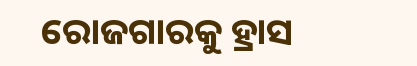ରୋଜଗାରକୁ ହ୍ରାସ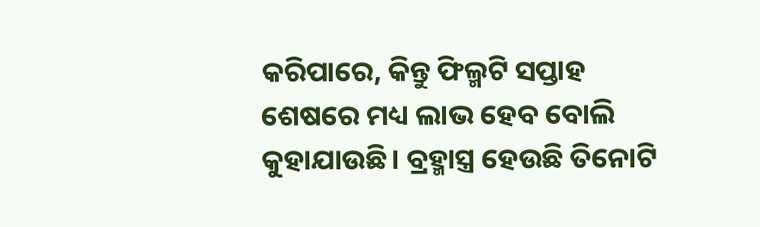କରିପାରେ, କିନ୍ତୁ ଫିଲ୍ମଟି ସପ୍ତାହ ଶେଷରେ ମଧ୍ୟ ଲାଭ ହେବ ବୋଲି କୁହାଯାଉଛି। ବ୍ରହ୍ମାସ୍ତ୍ର ହେଉଛି ତିନୋଟି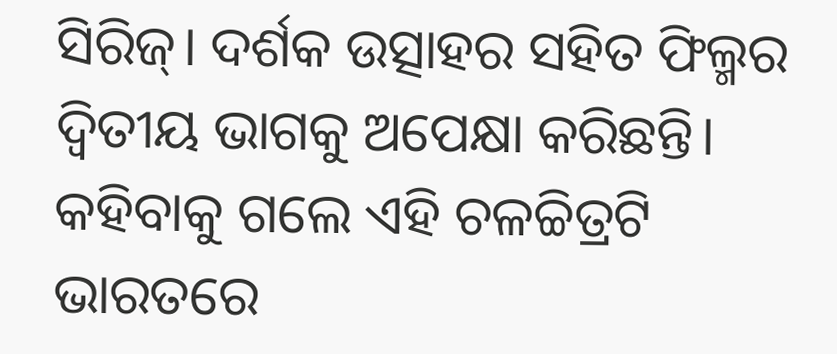ସିରିଜ୍। ଦର୍ଶକ ଉତ୍ସାହର ସହିତ ଫିଲ୍ମର ଦ୍ୱିତୀୟ ଭାଗକୁ ଅପେକ୍ଷା କରିଛନ୍ତି। କହିବାକୁ ଗଲେ ଏହି ଚଳଚ୍ଚିତ୍ରଟି ଭାରତରେ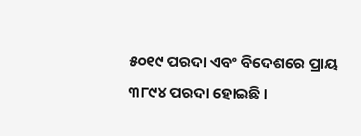୫୦୧୯ ପରଦା ଏବଂ ବିଦେଶରେ ପ୍ରାୟ ୩୮୯୪ ପରଦା ହୋଇଛି ।